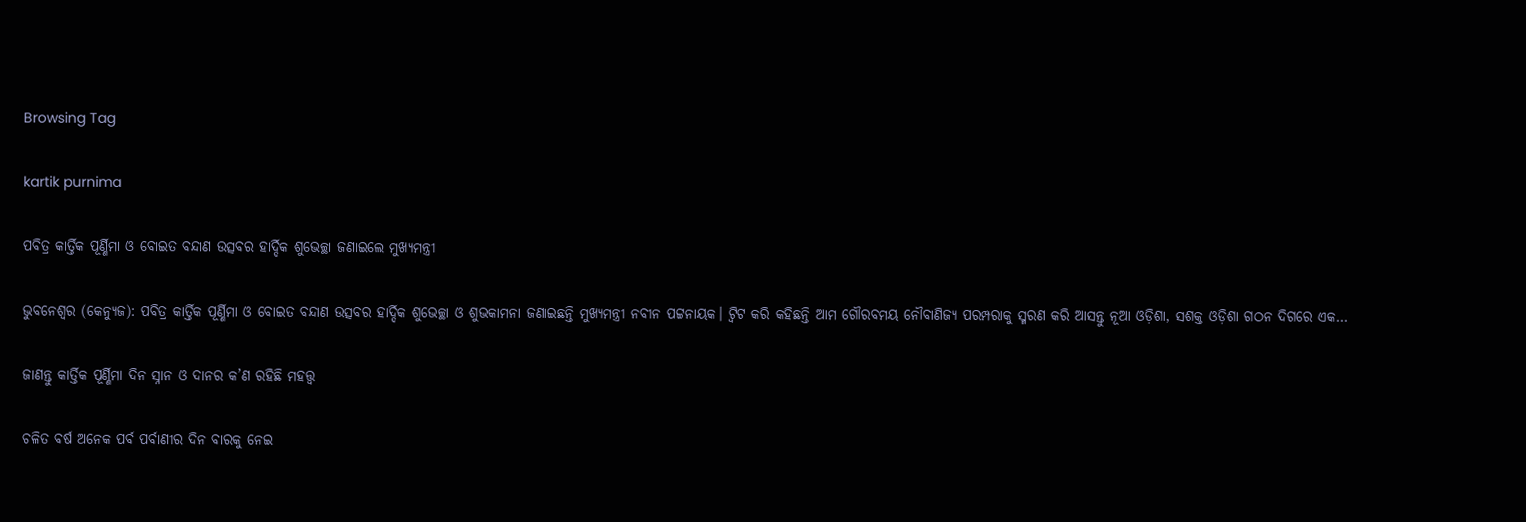Browsing Tag

kartik purnima

ପବିତ୍ର କାର୍ତ୍ତିକ ପୂର୍ଣ୍ଣିମା ଓ ବୋଇତ ବନ୍ଦାଣ ଉତ୍ସବର ହାର୍ଦ୍ଦିକ ଶୁଭେଚ୍ଛା ଜଣାଇଲେ ମୁଖ୍ୟମନ୍ତ୍ରୀ

ଭୁବନେଶ୍ୱର (କେନ୍ୟୁଜ): ପବିତ୍ର କାର୍ତ୍ତିକ ପୂର୍ଣ୍ଣିମା ଓ ବୋଇତ ବନ୍ଦାଣ ଉତ୍ସବର ହାର୍ଦ୍ଦିକ ଶୁଭେଚ୍ଛା ଓ ଶୁଭକାମନା ଜଣାଇଛନ୍ତି ମୁଖ୍ୟମନ୍ତ୍ରୀ ନବୀନ ପଟ୍ଟନାୟକ। ଟ୍ୱିଟ କରି କହିଛନ୍ତି ଆମ ଗୌରବମୟ ନୌବାଣିଜ୍ୟ ପରମ୍ପରାକୁ ସ୍ମରଣ କରି ଆସନ୍ତୁ ନୂଆ ଓଡ଼ିଶା, ସଶକ୍ତ ଓଡ଼ିଶା ଗଠନ ଦିଗରେ ଏକ…

ଜାଣନ୍ତୁ କାର୍ତ୍ତିକ ପୂର୍ଣ୍ଣିମା ଦିନ ସ୍ନାନ ଓ ଦାନର କ’ଣ ରହିଛି ମହତ୍ତ୍ୱ

ଚଳିତ ବର୍ଷ ଅନେକ ପର୍ବ ପର୍ବାଣୀର ଦିନ ବାରକୁ ନେଇ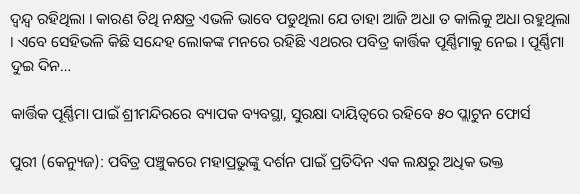ଦ୍ୱନ୍ଦ୍ୱ ରହିଥିଲା । କାରଣ ତିଥି ନକ୍ଷତ୍ର ଏଭଳି ଭାବେ ପଡୁଥିଲା ଯେ ତାହା ଆଜି ଅଧା ତ କାଲିକୁ ଅଧା ରହୁଥିଲା । ଏବେ ସେହିଭଳି କିଛି ସନ୍ଦେହ ଲୋକଙ୍କ ମନରେ ରହିଛି ଏଥରର ପବିତ୍ର କାର୍ତ୍ତିକ ପୂର୍ଣ୍ଣିମାକୁ ନେଇ । ପୂର୍ଣ୍ଣିମା ଦୁଇ ଦିନ…

କାର୍ତ୍ତିକ ପୂର୍ଣ୍ଣିମା ପାଇଁ ଶ୍ରୀମନ୍ଦିରରେ ବ୍ୟାପକ ବ୍ୟବସ୍ଥା, ସୁରକ୍ଷା ଦାୟିତ୍ୱରେ ରହିବେ ୫୦ ପ୍ଲାଟୁନ ଫୋର୍ସ

ପୁରୀ (କେନ୍ୟୁଜ): ପବିତ୍ର ପଞ୍ଚୁକରେ ମହାପ୍ରଭୁଙ୍କୁ ଦର୍ଶନ ପାଇଁ ପ୍ରତିଦିନ ଏକ ଲକ୍ଷରୁ ଅଧିକ ଭକ୍ତ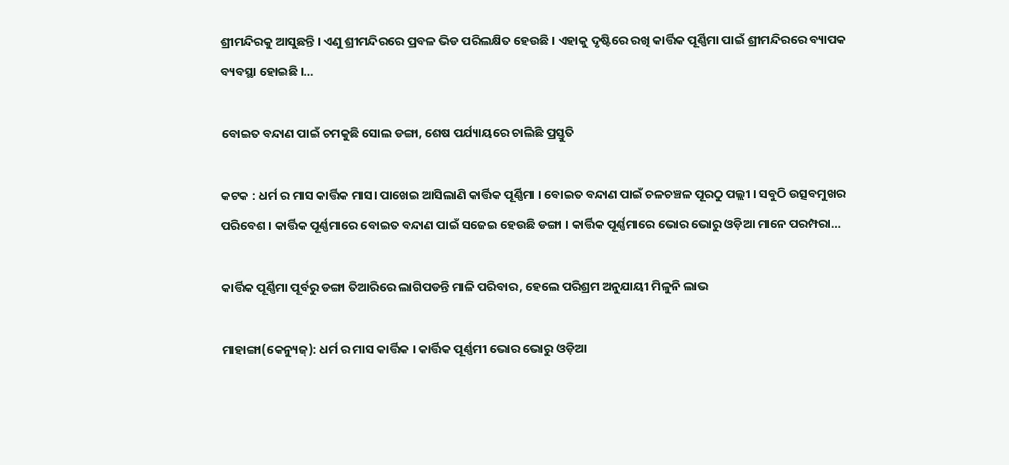ଶ୍ରୀମନ୍ଦିରକୁ ଆସୁଛନ୍ତି । ଏଣୁ ଶ୍ରୀମନ୍ଦିରରେ ପ୍ରବଳ ଭିଡ ପରିଲକ୍ଷିତ ହେଉଛି । ଏହାକୁ ଦୃଷ୍ଟିରେ ରଖି କାର୍ତ୍ତିକ ପୂର୍ଣ୍ଣିମା ପାଇଁ ଶ୍ରୀମନ୍ଦିରରେ ବ୍ୟାପକ ବ୍ୟବସ୍ଥା ହୋଇଛି ।…

ବୋଇତ ବନ୍ଦାଣ ପାଇଁ ଚମକୁଛି ସୋଲ ଡଙ୍ଗା, ଶେଷ ପର୍ଯ୍ୟାୟରେ ଚାଲିଛି ପ୍ରସ୍ତୁତି

କଟକ : ଧର୍ମ ର ମାସ କାର୍ତ୍ତିକ ମାସ। ପାଖେଇ ଆସିଲାଣି କାର୍ତ୍ତିକ ପୂର୍ଣ୍ଣିମା । ବୋଇତ ବନ୍ଦାଣ ପାଇଁ ଚଳଚଞ୍ଚଳ ପୂରଠୁ ପଲ୍ଲୀ । ସବୁଠି ଉତ୍ସବମୁଖର ପରିବେଶ । କାର୍ତ୍ତିକ ପୂର୍ଣ୍ଣମାରେ ବୋଇତ ବନ୍ଦାଣ ପାଇଁ ସଜେଇ ହେଉଛି ଡଙ୍ଗା । କାର୍ତ୍ତିକ ପୂର୍ଣ୍ଣମାରେ ଭୋର ଭୋରୁ ଓଡ଼ିଆ ମାନେ ପରମ୍ପରା…

କାର୍ତ୍ତିକ ପୂର୍ଣ୍ଣିମା ପୂର୍ବରୁ ଡଙ୍ଗା ତିଆରିରେ ଲାଗିପଡନ୍ତି ମାଳି ପରିବାର, ହେଲେ ପରିଶ୍ରମ ଅନୁଯାୟୀ ମିଳୁନି ଲାଭ

ମାହାଙ୍ଗା(କେନ୍ୟୁଜ୍): ଧର୍ମ ର ମାସ କାର୍ତ୍ତିକ । କାର୍ତ୍ତିକ ପୂର୍ଣ୍ଣମୀ ଭୋର ଭୋରୁ ଓଡ଼ିଆ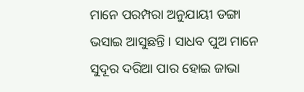ମାନେ ପରମ୍ପରା ଅନୁଯାୟୀ ଡଙ୍ଗା ଭସାଇ ଆସୁଛନ୍ତି । ସାଧବ ପୁଅ ମାନେ ସୁଦୂର ଦରିଆ ପାର ହୋଇ ଜାଭା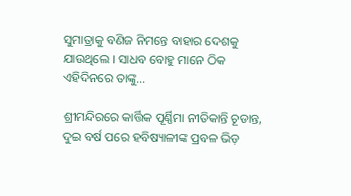ସୁମାତ୍ରାକୁ ବଣିଜ ନିମନ୍ତେ ବାହାର ଦେଶକୁ ଯାଉଥିଲେ । ସାଧବ ବୋହୁ ମାନେ ଠିକ ଏହିଦିନରେ ତାଙ୍କୁ…

ଶ୍ରୀମନ୍ଦିରରେ କାର୍ତ୍ତିକ ପୂର୍ଣ୍ଣିମା ନୀତିକାନ୍ତି ଚୂଡାନ୍ତ, ଦୁଇ ବର୍ଷ ପରେ ହବିଷ୍ୟାଳୀଙ୍କ ପ୍ରବଳ ଭିଡ଼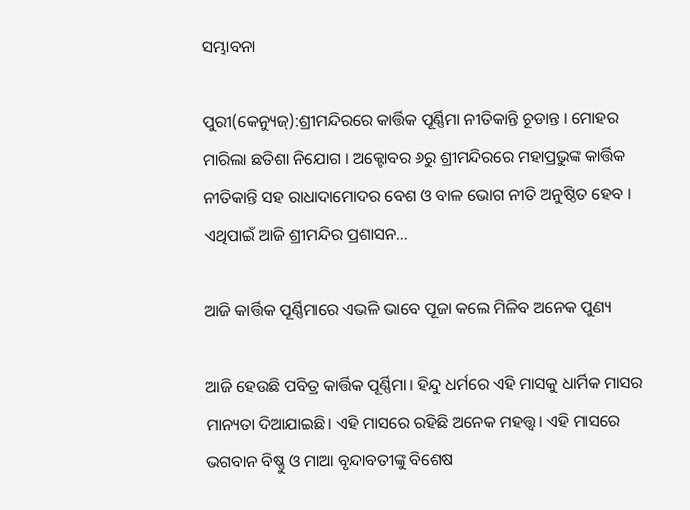ସମ୍ଭାବନା

ପୁରୀ(କେନ୍ୟୁଜ୍):ଶ୍ରୀମନ୍ଦିରରେ କାର୍ତ୍ତିକ ପୂର୍ଣ୍ଣିମା ନୀତିକାନ୍ତି ଚୂଡାନ୍ତ । ମୋହର ମାରିଲା ଛତିଶା ନିଯୋଗ । ଅକ୍ଟୋବର ୬ରୁ ଶ୍ରୀମନ୍ଦିରରେ ମହାପ୍ରଭୁଙ୍କ କାର୍ତ୍ତିକ ନୀତିକାନ୍ତି ସହ ରାଧାଦାମୋଦର ବେଶ ଓ ବାଳ ଭୋଗ ନୀତି ଅନୁଷ୍ଠିତ ହେବ । ଏଥିପାଇଁ ଆଜି ଶ୍ରୀମନ୍ଦିର ପ୍ରଶାସନ…

ଆଜି କାର୍ତ୍ତିକ ପୂର୍ଣ୍ଣିମାରେ ଏଭଳି ଭାବେ ପୂଜା କଲେ ମିଳିବ ଅନେକ ପୁଣ୍ୟ

ଆଜି ହେଉଛି ପବିତ୍ର କାର୍ତ୍ତିକ ପୂର୍ଣ୍ଣିମା। ହିନ୍ଦୁ ଧର୍ମରେ ଏହି ମାସକୁ ଧାର୍ମିକ ମାସର ମାନ୍ୟତା ଦିଆଯାଇଛି। ଏହି ମାସରେ ରହିଛି ଅନେକ ମହତ୍ତ୍ୱ। ଏହି ମାସରେ ଭଗବାନ ବିଷ୍ଣୁ ଓ ମାଆ ବୃନ୍ଦାବତୀଙ୍କୁ ବିଶେଷ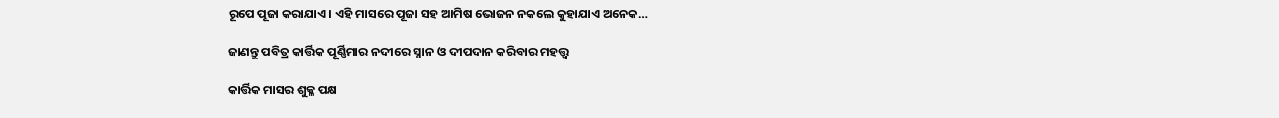ରୂପେ ପୂଜା କରାଯାଏ। ଏହି ମାସରେ ପୂଜା ସହ ଆମିଷ ଭୋଜନ ନକଲେ କୁହାଯାଏ ଅନେକ…

ଜାଣନ୍ତୁ ପବିତ୍ର କାର୍ତ୍ତିକ ପୂର୍ଣ୍ଣିମାର ନଦୀରେ ସ୍ନାନ ଓ ଦୀପଦାନ କରିବାର ମହତ୍ତ୍ୱ

କାର୍ତ୍ତିକ ମାସର ଶୁକ୍ଳ ପକ୍ଷ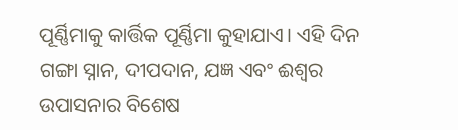ପୂର୍ଣ୍ଣିମାକୁ କାର୍ତ୍ତିକ ପୂର୍ଣ୍ଣିମା କୁହାଯାଏ। ଏହି ଦିନ ଗଙ୍ଗା ସ୍ନାନ, ଦୀପଦାନ, ଯଜ୍ଞ ଏବଂ ଈଶ୍ୱର ଉପାସନାର ବିଶେଷ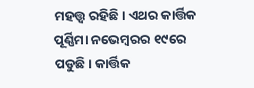ମହତ୍ତ୍ୱ ରହିଛି। ଏଥର କାର୍ତ୍ତିକ ପୂର୍ଣ୍ଣିମା ନଭେମ୍ବରର ୧୯ରେ ପଡୁଛି। କାର୍ତ୍ତିକ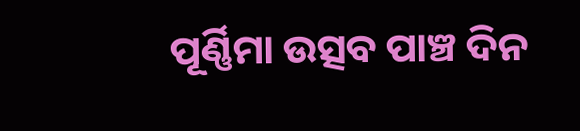ପୂର୍ଣ୍ଣିମା ଉତ୍ସବ ପାଞ୍ଚ ଦିନ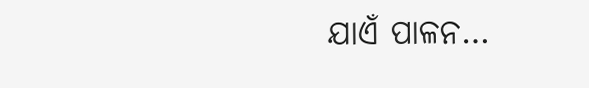ଯାଏଁ ପାଳନ…